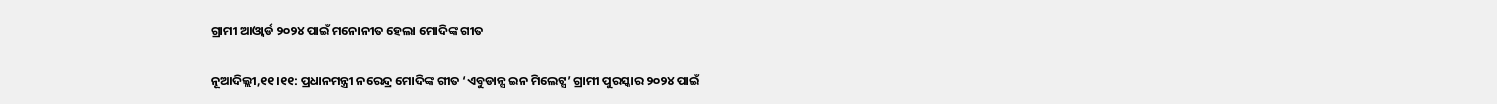ଗ୍ରାମୀ ଆଓ୍ବାର୍ଡ ୨୦୨୪ ପାଇଁ ମନୋନୀତ ହେଲା ମୋଦିଙ୍କ ଗୀତ

ନୂଆଦିଲ୍ଲୀ,୧୧।୧୧: ପ୍ରଧାନମନ୍ତ୍ରୀ ନରେନ୍ଦ୍ର ମୋଦିଙ୍କ ଗୀତ ‘ଏବୁଡାନ୍ସ ଇନ ମିଲେଟ୍ସ’ ଗ୍ରାମୀ ପୁରସ୍କାର ୨୦୨୪ ପାଇଁ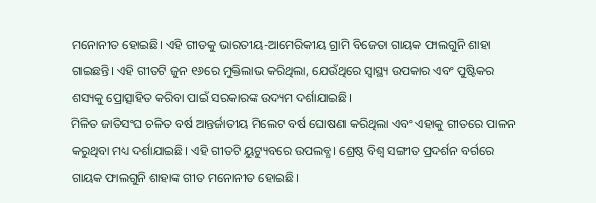ମନୋନୀତ ହୋଇଛି। ଏହି ଗୀତକୁ ଭାରତୀୟ-ଆମେରିକୀୟ ଗ୍ରାମି ବିଜେତା ଗାୟକ ଫାଲଗୁନି ଶାହା ଗାଇଛନ୍ତି। ଏହି ଗୀତଟି ଜୁନ ୧୬ରେ ମୁକ୍ତିଲାଭ କରିଥିଲା, ଯେଉଁଥିରେ ସ୍ବାସ୍ଥ୍ୟ ଉପକାର ଏବଂ ପୁଷ୍ଟିକର ଶସ୍ୟକୁ ପ୍ରୋତ୍ସାହିତ କରିବା ପାଇଁ ସରକାରଙ୍କ ଉଦ୍ୟମ ଦର୍ଶାଯାଇଛି।
ମିଳିତ ଜାତିସଂଘ ଚଳିତ ବର୍ଷ ଆନ୍ତର୍ଜାତୀୟ ମିଲେଟ ବର୍ଷ ଘୋଷଣା କରିଥିଲା ଏବଂ ଏହାକୁ ଗୀତରେ ପାଳନ କରୁଥିବା ମଧ୍ୟ ଦର୍ଶାଯାଇଛି। ଏହି ଗୀତଟି ୟୁଟ୍ୟୁବରେ ଉପଲବ୍ଧ। ଶ୍ରେଷ୍ଠ ବିଶ୍ୱ ସଙ୍ଗୀତ ପ୍ରଦର୍ଶନ ବର୍ଗରେ ଗାୟକ ଫାଲଗୁନି ଶାହାଙ୍କ ଗୀତ ମନୋନୀତ ହୋଇଛି।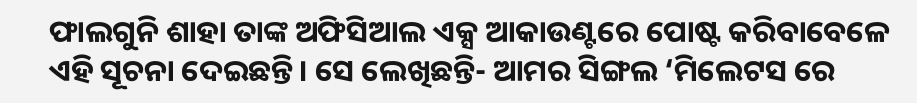ଫାଲଗୁନି ଶାହା ତାଙ୍କ ଅଫିସିଆଲ ଏକ୍ସ ଆକାଉଣ୍ଟରେ ପୋଷ୍ଟ କରିବାବେଳେ ଏହି ସୂଚନା ଦେଇଛନ୍ତି। ସେ ଲେଖିଛନ୍ତି- ଆମର ସିଙ୍ଗଲ ‘ମିଲେଟସ ରେ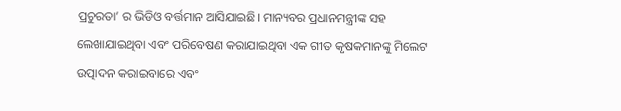ପ୍ରଚୁରତା’ ର ଭିଡିଓ ବର୍ତ୍ତମାନ ଆସିଯାଇଛି। ମାନ୍ୟବର ପ୍ରଧାନମନ୍ତ୍ରୀଙ୍କ ସହ ଲେଖାଯାଇଥିବା ଏବଂ ପରିବେଷଣ କରାଯାଇଥିବା ଏକ ଗୀତ କୃଷକମାନଙ୍କୁ ମିଲେଟ ଉତ୍ପାଦନ କରାଇବାରେ ଏବଂ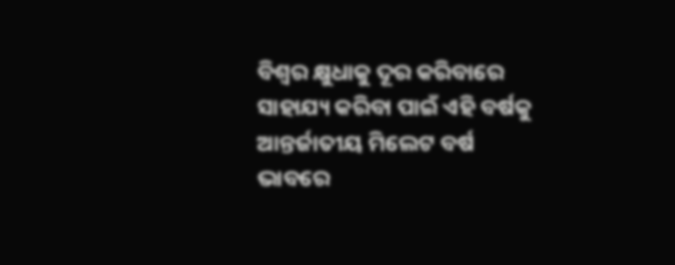ବିଶ୍ୱର କ୍ଷୁଧାକୁ ଦୂର କରିବାରେ ସାହାଯ୍ୟ କରିବା ପାଇଁ ଏହି ବର୍ଷକୁ ଆନ୍ତର୍ଜାତୀୟ ମିଲେଟ ବର୍ଷ ଭାବରେ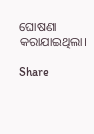ଘୋଷଣା କରାଯାଇଥିଲା।

Share